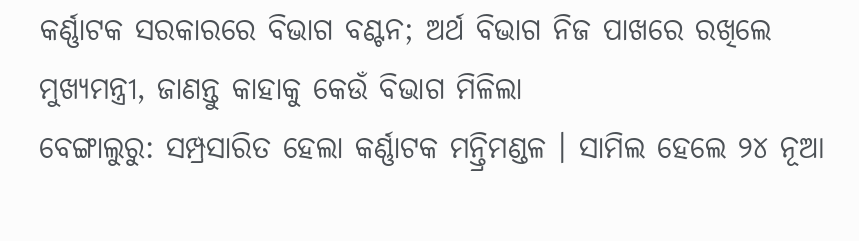କର୍ଣ୍ଣାଟକ ସରକାରରେ ବିଭାଗ ବଣ୍ଟନ; ଅର୍ଥ ବିଭାଗ ନିଜ ପାଖରେ ରଖିଲେ ମୁଖ୍ୟମନ୍ତ୍ରୀ, ଜାଣନ୍ତୁ କାହାକୁ କେଉଁ ବିଭାଗ ମିଳିଲା
ବେଙ୍ଗାଲୁରୁ: ସମ୍ପ୍ରସାରିତ ହେଲା କର୍ଣ୍ଣାଟକ ମନ୍ତ୍ରିମଣ୍ଡଳ । ସାମିଲ ହେଲେ ୨୪ ନୂଆ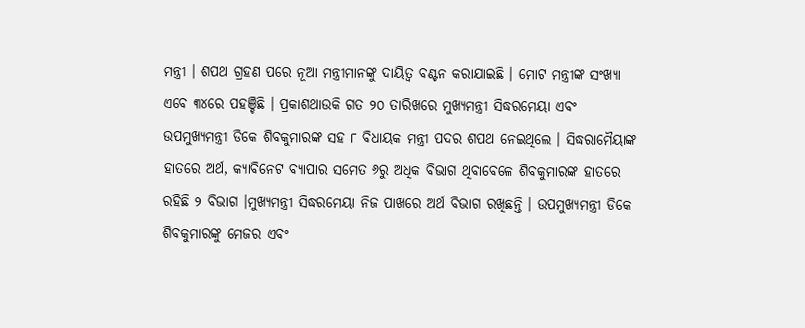ମନ୍ତ୍ରୀ । ଶପଥ ଗ୍ରହଣ ପରେ ନୂଆ ମନ୍ତ୍ରୀମାନଙ୍କୁ ଦାୟିତ୍ବ ବଣ୍ଟନ କରାଯାଇଛି । ମୋଟ ମନ୍ତ୍ରୀଙ୍କ ସଂଖ୍ୟା ଏବେ ୩୪ରେ ପହଞ୍ଚିଛି । ପ୍ରକାଶଥାଉକି ଗତ ୨୦ ତାରିଖରେ ମୁଖ୍ୟମନ୍ତ୍ରୀ ସିଦ୍ଧରମେୟା ଏବଂ ଉପମୁଖ୍ୟମନ୍ତ୍ରୀ ଡିକେ ଶିବକୁମାରଙ୍କ ସହ ୮ ବିଧାୟକ ମନ୍ତ୍ରୀ ପଦର ଶପଥ ନେଇଥିଲେ । ସିଦ୍ଧରାମୈୟାଙ୍କ ହାତରେ ଅର୍ଥ, କ୍ୟାବିନେଟ ବ୍ୟାପାର ସମେତ ୬ରୁ ଅଧିକ ବିଭାଗ ଥିବାବେଳେ ଶିବକୁମାରଙ୍କ ହାତରେ ରହିଛି ୨ ବିଭାଗ ।ମୁଖ୍ୟମନ୍ତ୍ରୀ ସିଦ୍ଧରମେୟା ନିଜ ପାଖରେ ଅର୍ଥ ବିଭାଗ ରଖିଛନ୍ତି । ଉପମୁଖ୍ୟମନ୍ତ୍ରୀ ଡିକେ ଶିବକୁମାରଙ୍କୁ ମେଜର ଏବଂ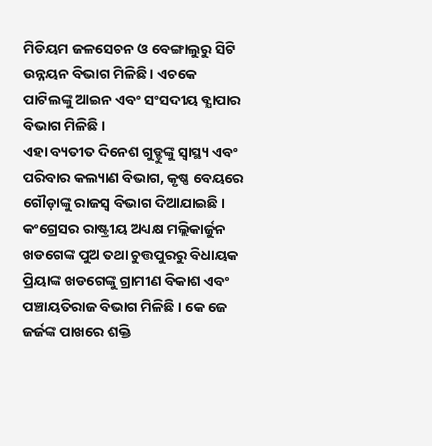ମିଡିୟମ ଜଳସେଚନ ଓ ବେଙ୍ଗାଲୁରୁ ସିଟି ଉନ୍ନୟନ ବିଭାଗ ମିଳିଛି । ଏଚକେ ପାଟିଲଙ୍କୁ ଆଇନ ଏବଂ ସଂସଦୀୟ ବ୍ଯାପାର ବିଭାଗ ମିଳିଛି ।
ଏହା ବ୍ୟତୀତ ଦିନେଶ ଗୁଡ୍ଡୁଙ୍କୁ ସ୍ୱାସ୍ଥ୍ୟ ଏବଂ ପରିବାର କଲ୍ୟାଣ ବିଭାଗ, କୃଷ୍ଣ ବେୟରେ ଗୌଡ଼ାଙ୍କୁ ରାଜସ୍ୱ ବିଭାଗ ଦିଆଯାଇଛି । କଂଗ୍ରେସର ରାଷ୍ଟ୍ରୀୟ ଅଧ୍ୟକ୍ଷ ମଲ୍ଲିକାର୍ଜୁନ ଖଡଗେଙ୍କ ପୁଅ ତଥା ଚୁତ୍ତପୁରରୁ ବିଧାୟକ ପ୍ରିୟାଙ୍କ ଖଡଗେଙ୍କୁ ଗ୍ରାମୀଣ ବିକାଶ ଏବଂ ପଞ୍ଚାୟତିରାଜ ବିଭାଗ ମିଳିଛି । କେ ଜେ ଜର୍ଜଙ୍କ ପାଖରେ ଶକ୍ତି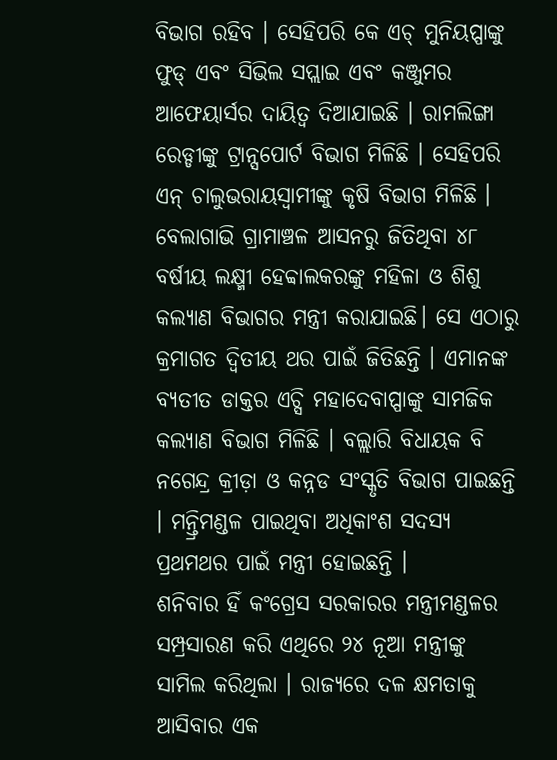ବିଭାଗ ରହିବ । ସେହିପରି କେ ଏଚ୍ ମୁନିୟପ୍ପାଙ୍କୁ ଫୁଡ୍ ଏବଂ ସିଭିଲ ସପ୍ଲାଇ ଏବଂ କଞ୍ଜୁମର ଆଫେୟାର୍ସର ଦାୟିତ୍ୱ ଦିଆଯାଇଛି । ରାମଲିଙ୍ଗା ରେଡ୍ଡୀଙ୍କୁ ଟ୍ରାନ୍ସପୋର୍ଟ ବିଭାଗ ମିଳିଛି । ସେହିପରି ଏନ୍ ଚାଲୁଭରାୟସ୍ୱାମୀଙ୍କୁ କୃଷି ବିଭାଗ ମିଳିଛି ।
ବେଲାଗାଭି ଗ୍ରାମାଞ୍ଚଳ ଆସନରୁ ଜିତିଥିବା ୪୮ ବର୍ଷୀୟ ଲକ୍ଷ୍ମୀ ହେବ୍ବାଲକରଙ୍କୁ ମହିଳା ଓ ଶିଶୁ କଲ୍ୟାଣ ବିଭାଗର ମନ୍ତ୍ରୀ କରାଯାଇଛି। ସେ ଏଠାରୁ କ୍ରମାଗତ ଦ୍ୱିତୀୟ ଥର ପାଇଁ ଜିତିଛନ୍ତି । ଏମାନଙ୍କ ବ୍ୟତୀତ ଡାକ୍ତର ଏଚ୍ସି ମହାଦେବାପ୍ପାଙ୍କୁ ସାମଜିକ କଲ୍ୟାଣ ବିଭାଗ ମିଳିଛି । ବଲ୍ଲାରି ବିଧାୟକ ବି ନଗେନ୍ଦ୍ର କ୍ରୀଡ଼ା ଓ କନ୍ନଡ ସଂସ୍କୃତି ବିଭାଗ ପାଇଛନ୍ତି । ମନ୍ତ୍ରିମଣ୍ଡଳ ପାଇଥିବା ଅଧିକାଂଶ ସଦସ୍ୟ ପ୍ରଥମଥର ପାଇଁ ମନ୍ତ୍ରୀ ହୋଇଛନ୍ତି ।
ଶନିବାର ହିଁ କଂଗ୍ରେସ ସରକାରର ମନ୍ତ୍ରୀମଣ୍ଡଳର ସମ୍ପ୍ରସାରଣ କରି ଏଥିରେ ୨୪ ନୂଆ ମନ୍ତ୍ରୀଙ୍କୁ ସାମିଲ କରିଥିଲା । ରାଜ୍ୟରେ ଦଳ କ୍ଷମତାକୁ ଆସିବାର ଏକ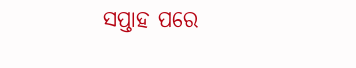ସପ୍ତାହ ପରେ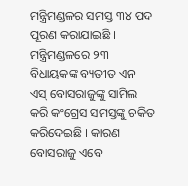ମନ୍ତ୍ରିମଣ୍ଡଳର ସମସ୍ତ ୩୪ ପଦ ପୂରଣ କରାଯାଇଛି । ମନ୍ତ୍ରିମଣ୍ଡଳରେ ୨୩ ବିଧାୟକଙ୍କ ବ୍ୟତୀତ ଏନ ଏସ୍ ବୋସରାଜୁଙ୍କୁ ସାମିଲ କରି କଂଗ୍ରେସ ସମସ୍ତଙ୍କୁ ଚକିତ କରିଦେଇଛି । କାରଣ ବୋସରାଜୁ ଏବେ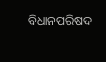ବିଧାନପରିଷଦ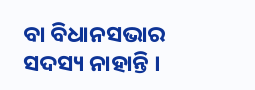ବା ବିଧାନସଭାର ସଦସ୍ୟ ନାହାନ୍ତି ।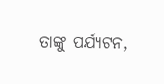ତାଙ୍କୁ ପର୍ଯ୍ୟଟନ,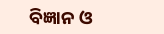ବିଜ୍ଞାନ ଓ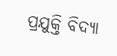ପ୍ରଯୁକ୍ତି ବିଦ୍ୟା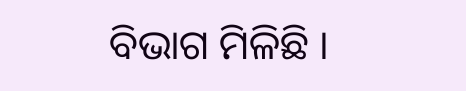ବିଭାଗ ମିଳିଛି ।